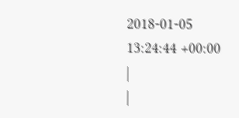2018-01-05 13:24:44 +00:00
|
|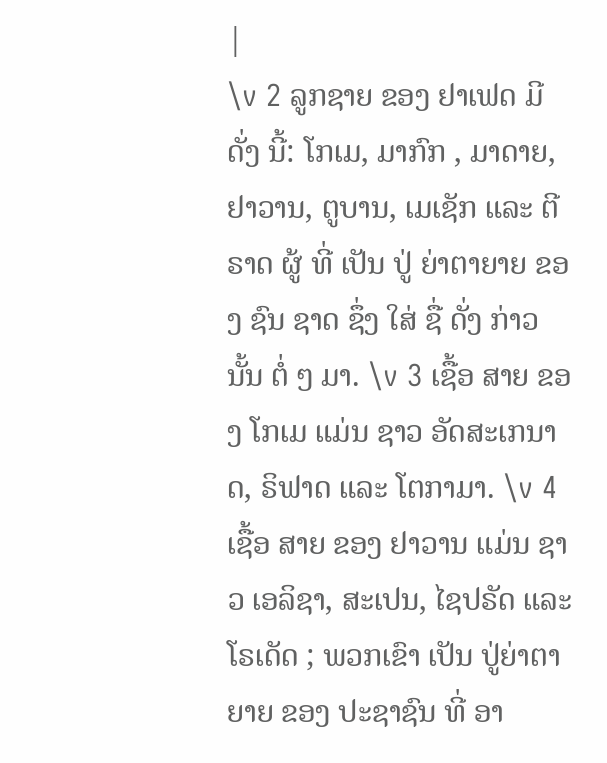|
\v 2 ລູກຊາຍ ຂອງ ຢາເຟດ ມີ ດັ່ງ ນີ້: ໂກເມ, ມາກົກ , ມາດາຍ, ຢາວານ, ຕູບານ, ເມເຊັກ ແລະ ຕີຣາດ ຜູ້ ທີ່ ເປັນ ປູ່ ຍ່າຕາຍາຍ ຂອງ ຊົນ ຊາດ ຊຶ່ງ ໃສ່ ຊື່ ດັ່ງ ກ່າວ ນັ້ນ ຕໍ່ ໆ ມາ. \v 3 ເຊື້ອ ສາຍ ຂອງ ໂກເມ ແມ່ນ ຊາວ ອັດສະເກນາດ, ຣິຟາດ ແລະ ໂຕກາມາ. \v 4 ເຊື້ອ ສາຍ ຂອງ ຢາວານ ແມ່ນ ຊາວ ເອລິຊາ, ສະເປນ, ໄຊປຣັດ ແລະ ໂຣເດັດ ; ພວກເຂົາ ເປັນ ປູ່ຍ່າຕາຍາຍ ຂອງ ປະຊາຊົນ ທີ່ ອາ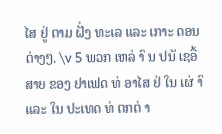ໄສ ຢູ່ ຕາມ ຝັ່ງ ທະເລ ແລະ ເກາະ ດອນ ຕ່າງໆ. \v 5 ພວກ ເຫລ່ າົ ນ ປນັ ເຊອື້ ສາຍ ຂອງ ຢາເຟດ ທ່ ອາໄສ ຢ່ ໃນ ເຜ່ າົ ແລະ ໃນ ປະເທດ ທ່ ຕກຕ່ າ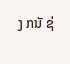ງ ກນັ ຊ່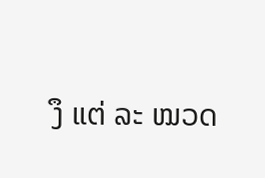ງຶ ແຕ່ ລະ ໝວດ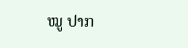ໝູ ປາກ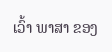ເວົ້າ ພາສາ ຂອງ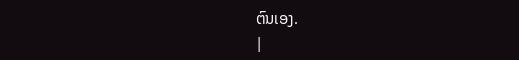ຕົນເອງ.
|